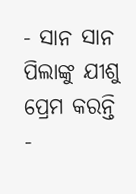- ସାନ ସାନ ପିଲାଙ୍କୁ ଯୀଶୁ ପ୍ରେମ କରନ୍ତି
-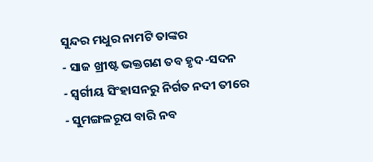ସୁନ୍ଦର ମଧୁର ନାମଟି ତାଙ୍କର
- ସାଜ ଖ୍ରୀଷ୍ଟ ଭକ୍ତଗଣ ତବ ହୃଦ-ସଦନ
- ସ୍ୱର୍ଗୀୟ ସିଂହାସନରୁ ନିର୍ଗତ ନଦୀ ତୀରେ
- ସୁମଙ୍ଗଳରୂପ ବାରି ନବ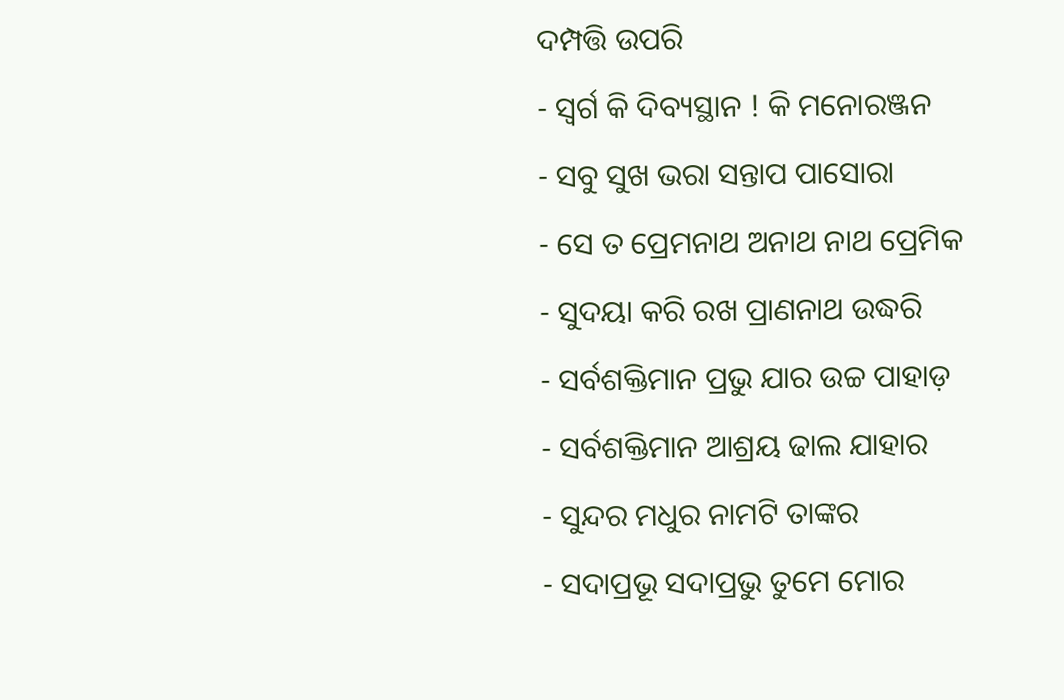ଦମ୍ପତ୍ତି ଉପରି
- ସ୍ୱର୍ଗ କି ଦିବ୍ୟସ୍ଥାନ ! କି ମନୋରଞ୍ଜନ
- ସବୁ ସୁଖ ଭରା ସନ୍ତାପ ପାସୋରା
- ସେ ତ ପ୍ରେମନାଥ ଅନାଥ ନାଥ ପ୍ରେମିକ
- ସୁଦୟା କରି ରଖ ପ୍ରାଣନାଥ ଉଦ୍ଧରି
- ସର୍ବଶକ୍ତିମାନ ପ୍ରଭୁ ଯାର ଉଚ୍ଚ ପାହାଡ଼
- ସର୍ବଶକ୍ତିମାନ ଆଶ୍ରୟ ଢାଲ ଯାହାର
- ସୁନ୍ଦର ମଧୁର ନାମଟି ତାଙ୍କର
- ସଦାପ୍ରଭୂ ସଦାପ୍ରଭୁ ତୁମେ ମୋର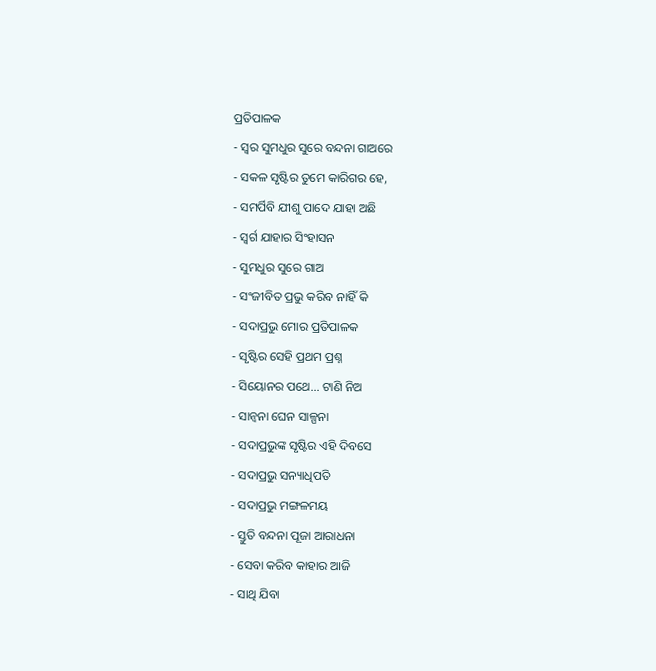ପ୍ରତିପାଳକ
- ସ୍ଵର ସୁମଧୁର ସୁରେ ବନ୍ଦନା ଗାଅରେ
- ସକଳ ସୃଷ୍ଟିର ତୁମେ କାରିଗର ହେ,
- ସମର୍ପିବି ଯୀଶୁ ପାଦେ ଯାହା ଅଛି
- ସ୍ଵର୍ଗ ଯାହାର ସିଂହାସନ
- ସୁମଧୁର ସୁରେ ଗାଅ
- ସଂଜୀବିତ ପ୍ରଭୁ କରିବ ନାହିଁ କି
- ସଦାପ୍ରଭୁ ମୋର ପ୍ରତିପାଳକ
- ସୃଷ୍ଟିର ସେହି ପ୍ରଥମ ପ୍ରଶ୍ନ
- ସିୟୋନର ପଥେ… ଟାଣି ନିଅ
- ସାନ୍ବନା ଘେନ ସାଳ୍ପନା
- ସଦାପ୍ରଭୁଙ୍କ ସୃଷ୍ଟିର ଏହି ଦିବସେ
- ସଦାପ୍ରଭୁ ସନ୍ୟାଧିପତି
- ସଦାପ୍ରଭୁ ମଙ୍ଗଳମୟ
- ସ୍ତୁତି ବନ୍ଦନା ପୂଜା ଆରାଧନା
- ସେବା କରିବ କାହାର ଆଜି
- ସାଥି ଯିବା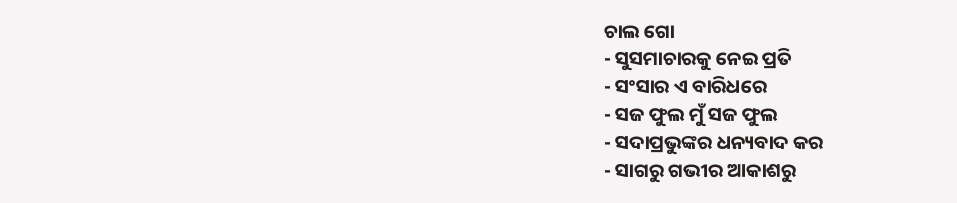ଚାଲ ଗୋ
- ସୁସମାଚାରକୁ ନେଇ ପ୍ରତି
- ସଂସାର ଏ ବାରିଧରେ
- ସଜ ଫୁଲ ମୁଁ ସଜ ଫୁଲ
- ସଦାପ୍ରଭୁଙ୍କର ଧନ୍ୟବାଦ କର
- ସାଗରୁ ଗଭୀର ଆକାଶରୁ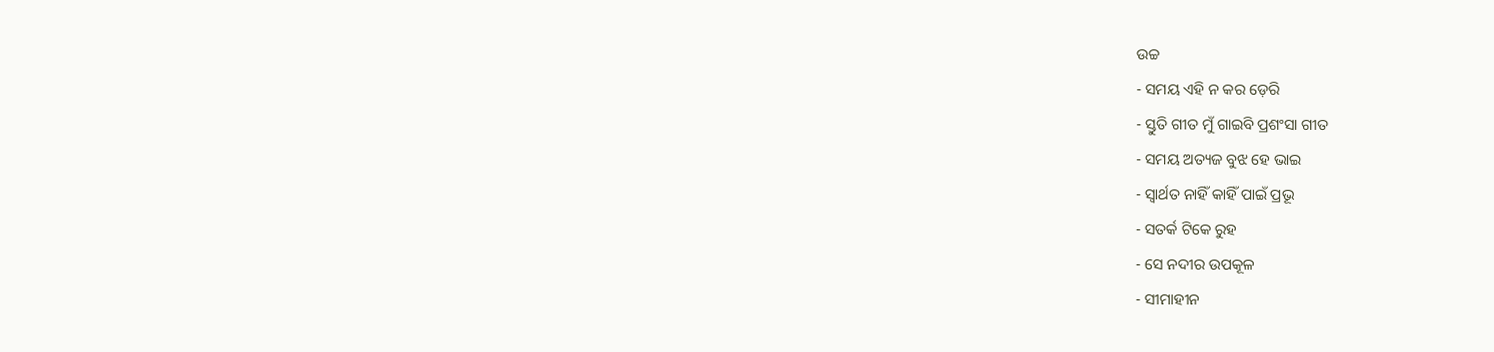ଉଚ୍ଚ
- ସମୟ ଏହି ନ କର ଡ଼େରି
- ସ୍ତୁତି ଗୀତ ମୁଁ ଗାଇବି ପ୍ରଶଂସା ଗୀତ
- ସମୟ ଅତ୍ୟଜ ବୁଝ ହେ ଭାଇ
- ସ୍ଵାର୍ଥତ ନାହିଁ କାହିଁ ପାଇଁ ପ୍ରଭୂ
- ସତର୍କ ଟିକେ ରୁହ
- ସେ ନଦୀର ଉପକୂଳ
- ସୀମାହୀନ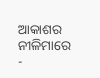ଆକାଶର ନୀଳିମାରେ
-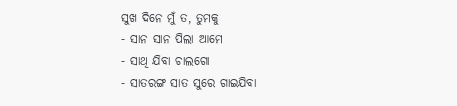ସୁଖ ଦିନେ ମୁଁ ତ, ତୁମକୁ
- ସାନ ସାନ ପିଲା ଆମେ
- ସାଥି ଯିବା ଚାଲଗୋ
- ସାତରଙ୍ଗ ସାତ ସୁରେ ଗାଇଯିବା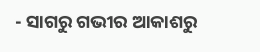- ସାଗରୁ ଗଭୀର ଆକାଶରୁ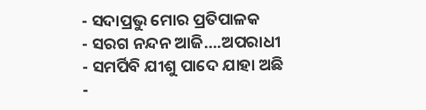- ସଦାପ୍ରଭୁ ମୋର ପ୍ରତିପାଳକ
- ସରଗ ନନ୍ଦନ ଆଜି….ଅପରାଧୀ
- ସମର୍ପିବି ଯୀଶୁ ପାଦେ ଯାହା ଅଛି
-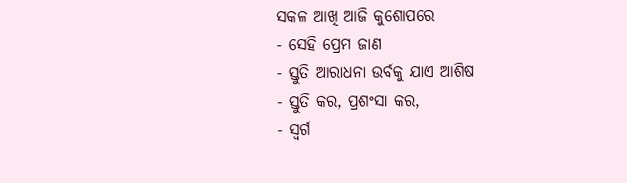ସକଳ ଆଖି ଆଜି କୁଶୋପରେ
- ସେହି ପ୍ରେମ ଜାଣ
- ସ୍ତୁତି ଆରାଧନା ଉର୍ବକୁ ଯାଏ ଆଶିଷ
- ସ୍ତୁତି କର, ପ୍ରଶଂସା କର,
- ସ୍ଵର୍ଗ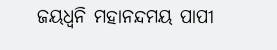ଜୟଧ୍ବନି ମହାନନ୍ଦମୟ ପାପୀ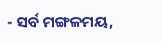- ସର୍ବ ମଙ୍ଗଳମୟ,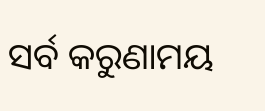ସର୍ବ କରୁଣାମୟ